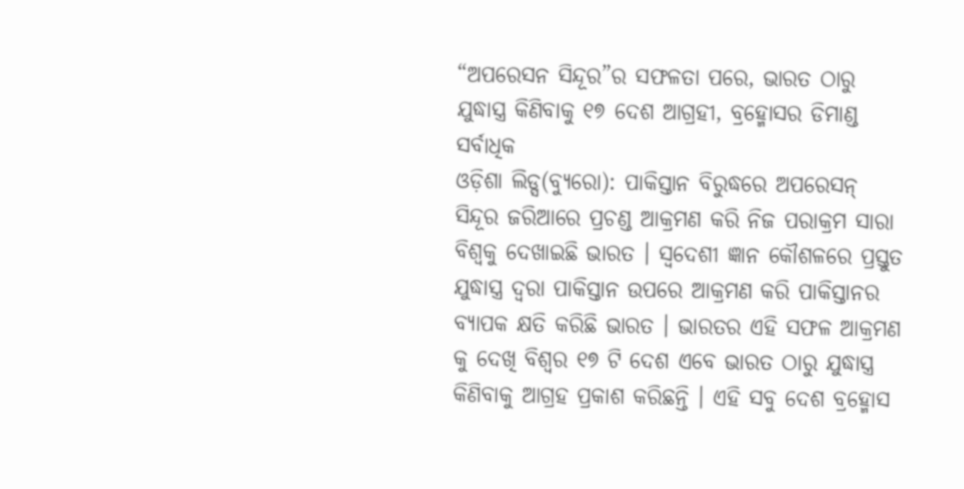“ଅପରେସନ ସିନ୍ଦୂର”ର ସଫଳତା ପରେ, ଭାରତ ଠାରୁ ଯୁଦ୍ଧାସ୍ତ୍ର କିଣିବାକୁ ୧୭ ଦେଶ ଆଗ୍ରହୀ, ବ୍ରହ୍ମୋସର ଡିମାଣ୍ଡ ସର୍ବାଧିକ
ଓଡ଼ିଶା ଲିଡ୍ସ(ବ୍ୟୁରୋ): ପାକିସ୍ତାନ ବିରୁଦ୍ଧରେ ଅପରେସନ୍ ସିନ୍ଦୂର ଜରିଆରେ ପ୍ରଚଣ୍ଡ ଆକ୍ରମଣ କରି ନିଜ ପରାକ୍ରମ ସାରା ବିଶ୍ୱକୁ ଦେଖାଇଛି ଭାରତ । ସ୍ବଦେଶୀ ଜ୍ଞାନ କୌଶଳରେ ପ୍ରସ୍ତୁତ ଯୁଦ୍ଧାସ୍ତ୍ର ଦ୍ୱରା ପାକିସ୍ତାନ ଉପରେ ଆକ୍ରମଣ କରି ପାକିସ୍ତାନର ବ୍ୟାପକ କ୍ଷତି କରିଛି ଭାରତ । ଭାରତର ଏହି ସଫଳ ଆକ୍ରମଣ କୁ ଦେଖି ବିଶ୍ୱର ୧୭ ଟି ଦେଶ ଏବେ ଭାରତ ଠାରୁ ଯୁଦ୍ଧାସ୍ତ୍ର କିଣିବାକୁ ଆଗ୍ରହ ପ୍ରକାଶ କରିଛନ୍ତି । ଏହି ସବୁ ଦେଶ ବ୍ରହ୍ମୋସ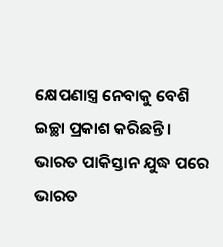କ୍ଷେପଣାସ୍ତ୍ର ନେବାକୁ ବେଶି ଇଚ୍ଛା ପ୍ରକାଶ କରିଛନ୍ତି । ଭାରତ ପାକିସ୍ତାନ ଯୁଦ୍ଧ ପରେ ଭାରତ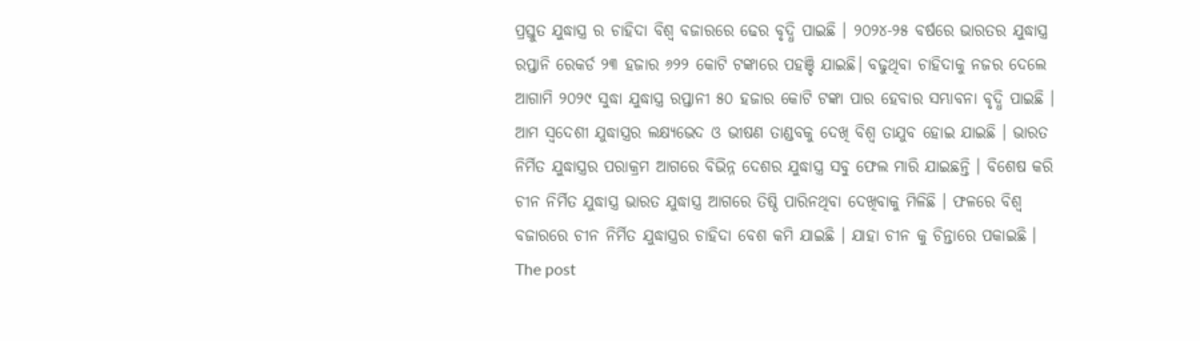ପ୍ରସ୍ତୁତ ଯୁଦ୍ଧାସ୍ତ୍ର ର ଚାହିଦା ବିଶ୍ୱ ବଜାରରେ ଢେର ବୃଦ୍ଧି ପାଇଛି । ୨୦୨୪-୨୫ ବର୍ଷରେ ଭାରତର ଯୁଦ୍ଧାସ୍ତ୍ର ରପ୍ତାନି ରେକର୍ଡ ୨୩ ହଜାର ୬୨୨ କୋଟି ଟଙ୍କାରେ ପହଞ୍ଚି ଯାଇଛି। ବଢୁଥିବା ଚାହିଦାକୁ ନଜର ଦେଲେ ଆଗାମି ୨୦୨୯ ସୁଦ୍ଧା ଯୁଦ୍ଧାସ୍ତ୍ର ରପ୍ତାନୀ ୫୦ ହଜାର କୋଟି ଟଙ୍କା ପାର ହେବାର ସମ୍ଭାବନା ବୃଦ୍ଧି ପାଇଛି । ଆମ ସ୍ବଦେଶୀ ଯୁଦ୍ଧାସ୍ତ୍ରର ଲକ୍ଷ୍ୟଭେଦ ଓ ଭୀଷଣ ତାଣ୍ଡବକୁ ଦେଖି ବିଶ୍ବ ତାଯୁବ ହୋଇ ଯାଇଛି । ଭାରତ ନିର୍ମିତ ଯୁଦ୍ଧାସ୍ତ୍ରର ପରାକ୍ରମ ଆଗରେ ବିଭିନ୍ନ ଦେଶର ଯୁଦ୍ଧାସ୍ତ୍ର ସବୁ ଫେଲ ମାରି ଯାଇଛନ୍ତି । ବିଶେଷ କରି ଚୀନ ନିର୍ମିତ ଯୁଦ୍ଧାସ୍ତ୍ର ଭାରତ ଯୁଦ୍ଧାସ୍ତ୍ର ଆଗରେ ତିଷ୍ଠି ପାରିନଥିବା ଦେଖିବାକୁ ମିଳିଛି । ଫଳରେ ବିଶ୍ୱ ବଜାରରେ ଚୀନ ନିର୍ମିତ ଯୁଦ୍ଧାସ୍ତ୍ରର ଚାହିଦା ବେଶ କମି ଯାଇଛି । ଯାହା ଚୀନ କୁ ଚିନ୍ତାରେ ପକାଇଛି ।
The post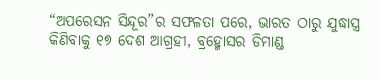“ଅପରେସନ ସିନ୍ଦୂର”ର ସଫଳତା ପରେ, ଭାରତ ଠାରୁ ଯୁଦ୍ଧାସ୍ତ୍ର କିଣିବାକୁ ୧୭ ଦେଶ ଆଗ୍ରହୀ, ବ୍ରହ୍ମୋସର ଡିମାଣ୍ଡ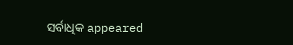ସର୍ବାଧିକ appeared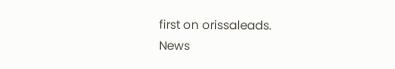first on orissaleads.
News